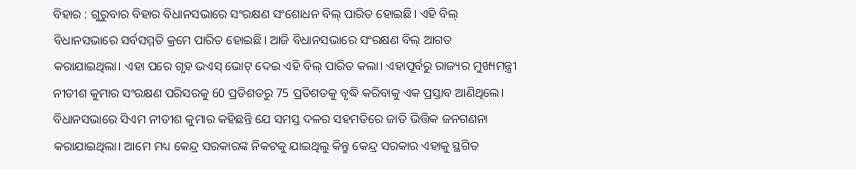ବିହାର : ଗୁରୁବାର ବିହାର ବିଧାନସଭାରେ ସଂରକ୍ଷଣ ସଂଶୋଧନ ବିଲ୍ ପାରିତ ହୋଇଛି। ଏହି ବିଲ୍ ବିଧାନସଭାରେ ସର୍ବସମ୍ମତି କ୍ରମେ ପାରିତ ହୋଇଛି। ଆଜି ବିଧାନସଭାରେ ସଂରକ୍ଷଣ ବିଲ୍ ଆଗତ କରାଯାଇଥିଲା। ଏହା ପରେ ଗୃହ ଭଏସ୍ ଭୋଟ୍ ଦେଇ ଏହି ବିଲ୍ ପାରିତ କଲା। ଏହାପୂର୍ବରୁ ରାଜ୍ୟର ମୁଖ୍ୟମନ୍ତ୍ରୀ ନୀତୀଶ କୁମାର ସଂରକ୍ଷଣ ପରିସରକୁ 60 ପ୍ରତିଶତରୁ 75 ପ୍ରତିଶତକୁ ବୃଦ୍ଧି କରିବାକୁ ଏକ ପ୍ରସ୍ତାବ ଆଣିଥିଲେ।
ବିଧାନସଭାରେ ସିଏମ ନୀତୀଶ କୁମାର କହିଛନ୍ତି ଯେ ସମସ୍ତ ଦଳର ସହମତିରେ ଜାତି ଭିତ୍ତିକ ଜନଗଣନା କରାଯାଇଥିଲା। ଆମେ ମଧ୍ୟ କେନ୍ଦ୍ର ସରକାରଙ୍କ ନିକଟକୁ ଯାଇଥିଲୁ କିନ୍ତୁ କେନ୍ଦ୍ର ସରକାର ଏହାକୁ ସ୍ଥଗିତ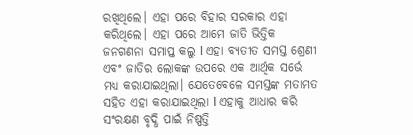ରଖିଥିଲେ। ଏହା ପରେ ବିହାର ସରକାର ଏହା କରିଥିଲେ। ଏହା ପରେ ଆମେ ଜାତି ଭିତ୍ତିକ ଜନଗଣନା ସମାପ୍ତ କଲୁ l ଏହା ବ୍ୟତୀତ ସମସ୍ତ ଶ୍ରେଣୀ ଏବଂ ଜାତିର ଲୋକଙ୍କ ଉପରେ ଏକ ଆର୍ଥିକ ସର୍ଭେ ମଧ୍ୟ କରାଯାଇଥିଲା। ଯେତେବେଳେ ସମସ୍ତଙ୍କ ମତାମତ ସହିତ ଏହା କରାଯାଇଥିଲା l ଏହାକୁ ଆଧାର କରି ସଂରକ୍ଷଣ ବୃଦ୍ଧି ପାଇଁ ନିଷ୍ପତ୍ତି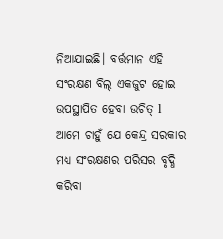ନିଆଯାଇଛି। ବର୍ତ୍ତମାନ ଏହି ସଂରକ୍ଷଣ ବିଲ୍ ଏକଜୁଟ ହୋଇ ଉପସ୍ଥାପିତ ହେବା ଉଚିତ୍ l ଆମେ ଚାହୁଁ ଯେ କେନ୍ଦ୍ର ସରକାର ମଧ୍ୟ ସଂରକ୍ଷଣର ପରିସର ବୃଦ୍ଧି କରିବା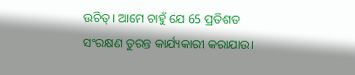ଉଚିତ୍। ଆମେ ଚାହୁଁ ଯେ 65 ପ୍ରତିଶତ ସଂରକ୍ଷଣ ତୁରନ୍ତ କାର୍ଯ୍ୟକାରୀ କରାଯାଉ।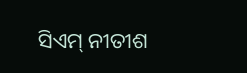ସିଏମ୍ ନୀତୀଶ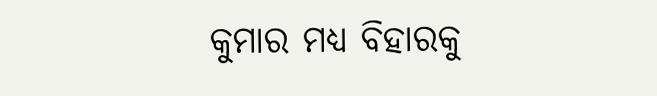କୁମାର ମଧ୍ୟ ବିହାରକୁ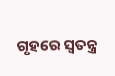ଗୃହରେ ସ୍ୱତନ୍ତ୍ର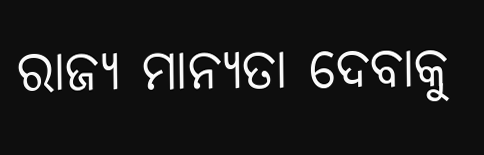ରାଜ୍ୟ ମାନ୍ୟତା ଦେବାକୁ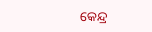କେନ୍ଦ୍ର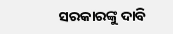ସରକାରଙ୍କୁ ଦାବି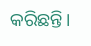କରିଛନ୍ତି।